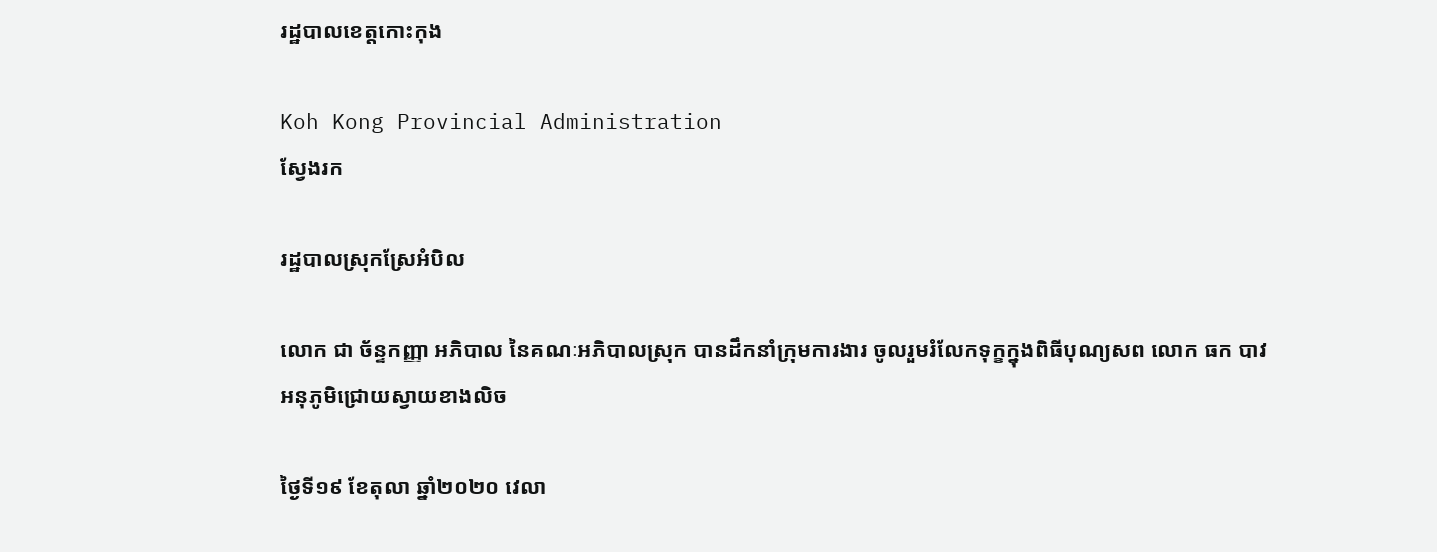រដ្ឋបាលខេត្តកោះកុង

Koh Kong Provincial Administration
ស្វែងរក

រដ្ឋបាលស្រុកស្រែអំបិល

លោក ជា ច័ន្ទកញ្ញា អភិបាល នៃគណៈអភិបាលស្រុក បានដឹកនាំក្រុមការងារ ចូលរួមរំលែកទុក្ខក្នុងពិធីបុណ្យសព លោក ធក បាវ អនុភូមិជ្រោយស្វាយខាងលិច

ថ្ងៃទី១៩ ខែតុលា ឆ្នាំ២០២០ វេលា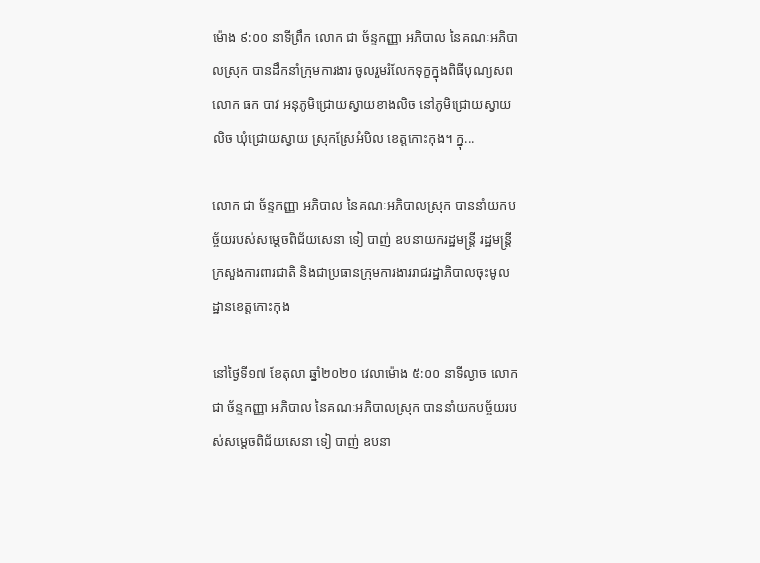ម៉ោង ៩:០០ នាទីព្រឹក លោក ជា ច័ន្ទកញ្ញា អភិបាល នៃគណៈអភិបាលស្រុក បានដឹកនាំក្រុមការងារ ចូលរួមរំលែកទុក្ខក្នុងពិធីបុណ្យសព លោក ធក បាវ អនុភូមិជ្រោយស្វាយខាងលិច នៅភូមិជ្រោយស្វាយលិច ឃុំជ្រោយស្វាយ ស្រុកស្រែអំបិល ខេត្តកោះកុង។ ក្នុ...

លោក ជា ច័ន្ទកញ្ញា អភិបាល នៃគណៈអភិបាលស្រុក បាននាំយកបច្ច័យរបស់សម្ដេចពិជ័យសេនា ទៀ បាញ់ ឧបនាយករដ្ឋមន្ត្រី រដ្ឋមន្ត្រីក្រសួងការពារជាតិ និងជាប្រធានក្រុមការងាររាជរដ្ឋាភិបាលចុះមូលដ្ឋានខេត្តកោះកុង

នៅថ្ងៃទី១៧ ខែតុលា ឆ្នាំ២០២០ វេលាម៉ោង ៥:០០ នាទីល្ងាច លោក ជា ច័ន្ទកញ្ញា អភិបាល នៃគណៈអភិបាលស្រុក បាននាំយកបច្ច័យរបស់សម្ដេចពិជ័យសេនា ទៀ បាញ់ ឧបនា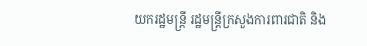យករដ្ឋមន្ត្រី រដ្ឋមន្ត្រីក្រសួងការពារជាតិ និង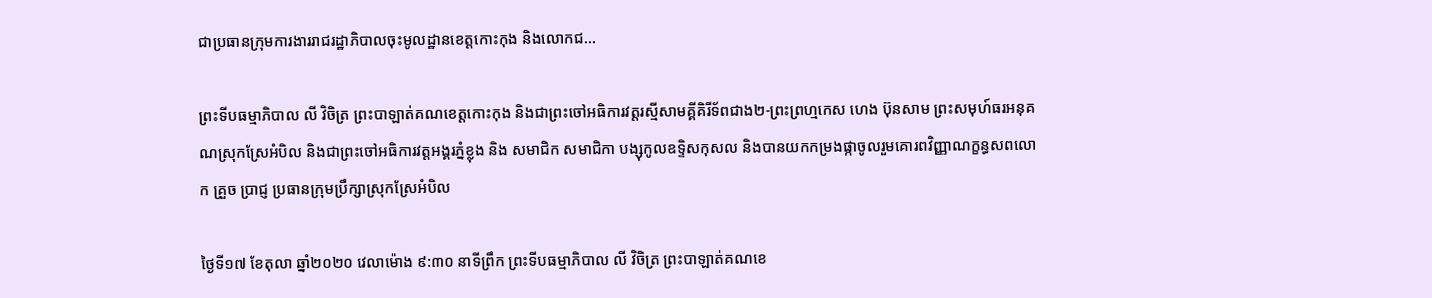ជាប្រធានក្រុមការងាររាជរដ្ឋាភិបាលចុះមូលដ្ឋានខេត្តកោះកុង និងលោកជ...

ព្រះទីបធម្មាភិបាល លី វិចិត្រ ព្រះបាឡាត់គណខេត្តកោះកុង និងជាព្រះចៅអធិការវត្តរស្មីសាមគ្គីគិរីទ័ពជាង២-ព្រះព្រហ្មកេស ហេង ប៊ុនសាម ព្រះសមុហ៍ធរអនុគណស្រុកស្រែអំបិល និងជាព្រះចៅអធិការវត្តអង្គរភ្នំខ្លុង និង សមាជិក សមាជិកា បង្សុកូលឧទ្ទិសកុសល និងបានយកកម្រងផ្កាចូលរួមគោរពវិញ្ញាណក្ខន្ធសពលោក គ្រួច ប្រាជ្ញ ប្រធានក្រុមប្រឹក្សាស្រុកស្រែអំបិល

ថ្ងៃទី១៧ ខែតុលា ឆ្នាំ២០២០ វេលាម៉ោង ៩:៣០ នាទីព្រឹក ព្រះទីបធម្មាភិបាល លី វិចិត្រ ព្រះបាឡាត់គណខេ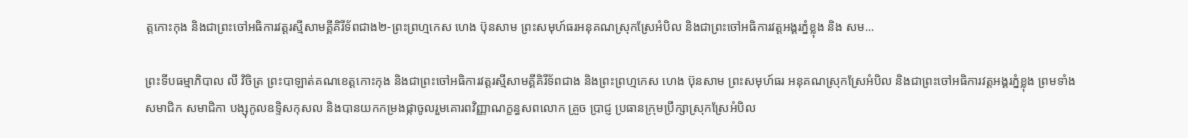ត្តកោះកុង និងជាព្រះចៅអធិការវត្តរស្មីសាមគ្គីគិរីទ័ពជាង២-ព្រះព្រហ្មកេស ហេង ប៊ុនសាម ព្រះសមុហ៍ធរអនុគណស្រុកស្រែអំបិល និងជាព្រះចៅអធិការវត្តអង្គរភ្នំខ្លុង និង សម...

ព្រះទីបធម្មាភិបាល លី វិចិត្រ ព្រះបាឡាត់គណខេត្តកោះកុង និងជាព្រះចៅអធិការវត្តរស្មីសាមគ្គីគិរីទ័ពជាង និងព្រះព្រហ្មកេស ហេង ប៊ុនសាម ព្រះសមុហ៍ធរ អនុគណស្រុកស្រែអំបិល និងជាព្រះចៅអធិការវត្តអង្គរភ្នំខ្លុង ព្រមទាំងសមាជិក សមាជិកា បង្សុកូលឧទ្ទិសកុសល និងបានយកកម្រងផ្កាចូលរួមគោរពវិញ្ញាណក្ខន្ធសពលោក គ្រួច ប្រាជ្ញ ប្រធានក្រុមប្រឹក្សាស្រុកស្រែអំបិល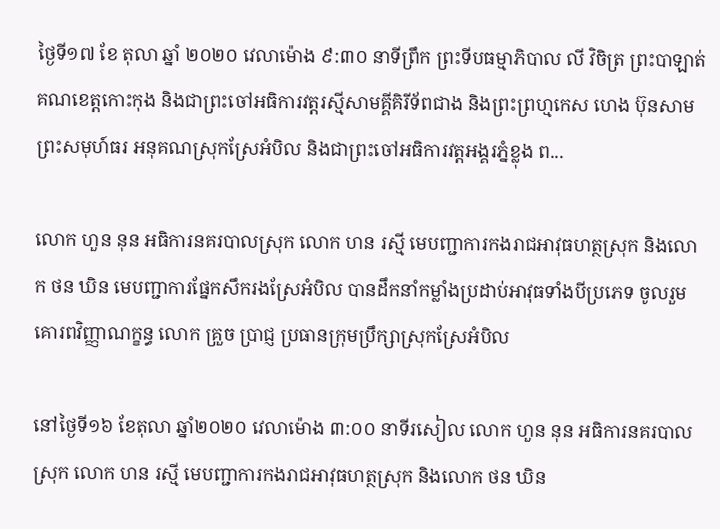ថ្ងៃទី១៧ ខែ តុលា ឆ្នាំ ២០២០ វេលាម៉ោង ៩:៣០ នាទីព្រឹក ព្រះទីបធម្មាភិបាល លី វិចិត្រ ព្រះបាឡាត់គណខេត្តកោះកុង និងជាព្រះចៅអធិការវត្តរស្មីសាមគ្គីគិរីទ័ពជាង និងព្រះព្រហ្មកេស ហេង ប៊ុនសាម ព្រះសមុហ៍ធរ អនុគណស្រុកស្រែអំបិល និងជាព្រះចៅអធិការវត្តអង្គរភ្នំខ្លុង ព...

លោក ហួន នុន អធិការនគរបាលស្រុក លោក ហន រស្មី មេបញ្ជាការកងរាជអាវុធហត្ថស្រុក និងលោក ថន ឃិន មេបញ្ជាការផ្នែកសឹករងស្រែអំបិល បានដឹកនាំកម្លាំងប្រដាប់អាវុធទាំងបីប្រភេទ ចូលរួមគោរពវិញ្ញាណក្ខន្ធ លោក គ្រួច ប្រាជ្ញ ប្រធានក្រុមប្រឹក្សាស្រុកស្រែអំបិល

នៅថ្ងៃទី១៦ ខែតុលា ឆ្នាំ២០២០ វេលាម៉ោង ៣:០០ នាទីរសៀល លោក ហួន នុន អធិការនគរបាលស្រុក លោក ហន រស្មី មេបញ្ជាការកងរាជអាវុធហត្ថស្រុក និងលោក ថន ឃិន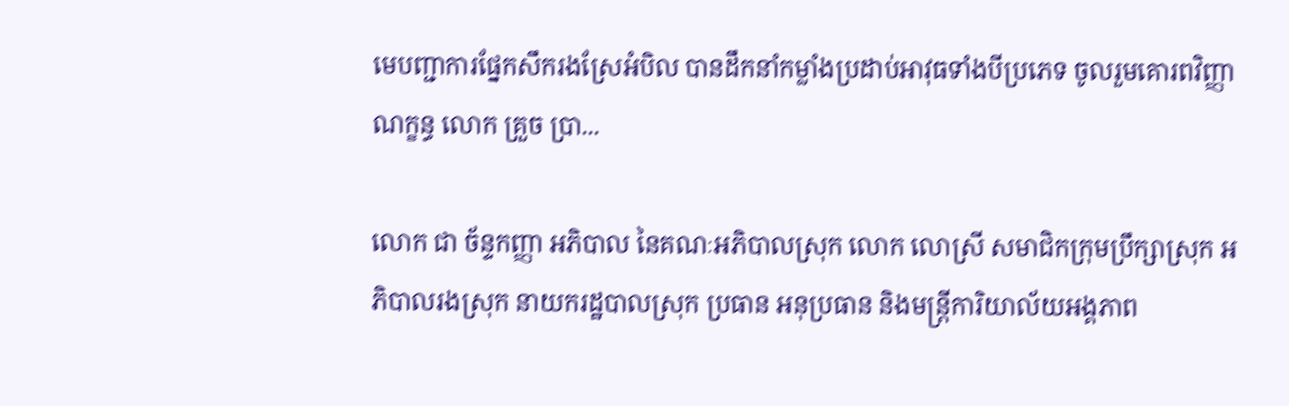មេបញ្ជាការផ្នែកសឹករងស្រែអំបិល បានដឹកនាំកម្លាំងប្រដាប់អាវុធទាំងបីប្រភេទ ចូលរួមគោរពវិញ្ញាណក្ខន្ធ លោក គ្រួច ប្រា...

លោក ជា ច័ន្ទកញ្ញា អភិបាល នៃគណៈអភិបាលស្រុក លោក លោស្រី សមាជិកក្រុមប្រឹក្សាស្រុក អភិបាលរងស្រុក នាយករដ្ឋបាលស្រុក ប្រធាន អនុប្រធាន និងមន្ត្រីការិយាល័យអង្គភាព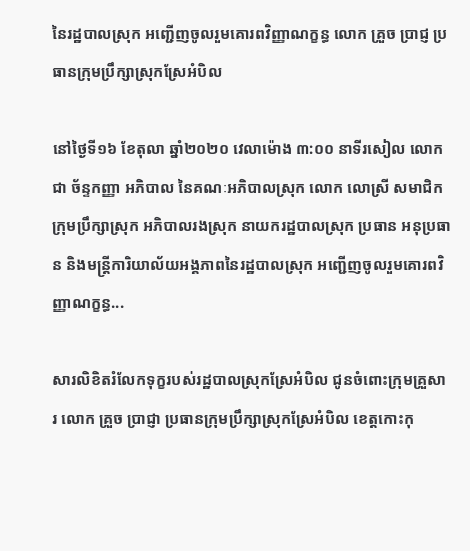នៃរដ្ឋបាលស្រុក អញ្ជើញចូលរួមគោរពវិញ្ញាណក្ខន្ធ លោក គ្រួច ប្រាជ្ញ ប្រធានក្រុមប្រឹក្សាស្រុកស្រែអំបិល

នៅថ្ងៃទី១៦ ខែតុលា ឆ្នាំ២០២០ វេលាម៉ោង ៣:០០ នាទីរសៀល លោក ជា ច័ន្ទកញ្ញា អភិបាល នៃគណៈអភិបាលស្រុក លោក លោស្រី សមាជិកក្រុមប្រឹក្សាស្រុក អភិបាលរងស្រុក នាយករដ្ឋបាលស្រុក ប្រធាន អនុប្រធាន និងមន្ត្រីការិយាល័យអង្គភាពនៃរដ្ឋបាលស្រុក អញ្ជើញចូលរួមគោរពវិញ្ញាណក្ខន្ធ...

សារលិខិតរំលែកទុក្ខរបស់រដ្ឋបាលស្រុកស្រែអំបិល ជូនចំពោះក្រុមគ្រួសារ លោក គ្រួច ប្រាជ្ញា ប្រធានក្រុមប្រឹក្សាស្រុកស្រែអំបិល ខេត្តកោះកុ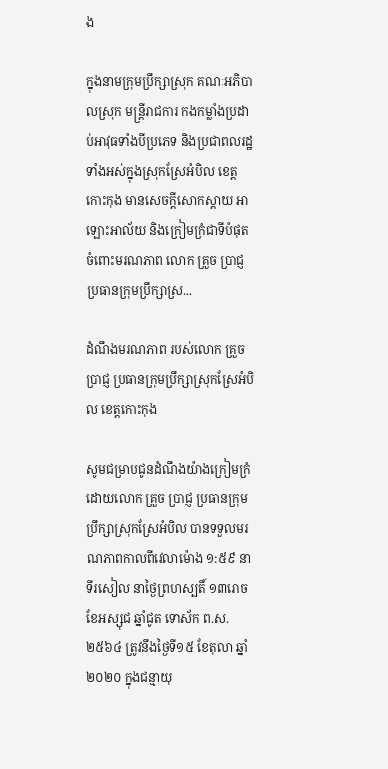ង

ក្នុងនាមក្រុមប្រឹក្សាស្រុក គណៈអភិបាលស្រុក មន្ត្រីរាជការ កងកម្លាំងប្រដាប់អាវុធទាំងបីប្រភេទ និងប្រជាពលរដ្ឋទាំងអស់ក្នុងស្រុកស្រែអំបិល ខេត្តកោះកុង មានសេចក្ដីសោកស្ដាយ អាឡោះអាល័យ និងក្រៀមក្រំជាទីបំផុត ចំពោះមរណភាព លោក គ្រួច ប្រាជ្ញ ប្រធានក្រុមប្រឹក្សាស្រ...

ដំណឹងមរណភាព របស់លោក គ្រួច ប្រាជ្ញ ប្រធានក្រុមប្រឹក្សាស្រុកស្រែអំបិល ខេត្តកោះកុង

សូមជម្រាបជូនដំណឹងយ៉ាងក្រៀមក្រំ ដោយលោក គ្រួច ប្រាជ្ញ ប្រធានក្រុមប្រឹក្សាស្រុកស្រែអំបិល បានទទួលមរណភាពកាលពីវេលាម៉ោង ១:៥៩ នាទីរសៀល នាថ្ងៃព្រហស្បតិ៍ ១៣រោច ខែអស្សុជ ឆ្នាំជូត ទោស័ក ព.ស.២៥៦៤ ត្រូវនឹងថ្ងៃទី១៥ ខែតុលា ឆ្នាំ២០២០ ក្នុងជន្មាយុ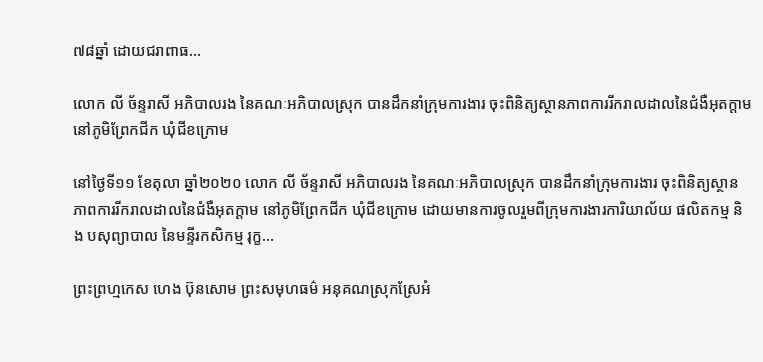៧៨ឆ្នាំ ដោយជរាពាធ...

លោក លី ច័ន្ទរាសី អភិបាលរង នៃគណៈអភិបាលស្រុក បានដឹកនាំក្រុមការងារ ចុះពិនិត្យស្ថានភាពការរីករាលដាលនៃជំងឺអុតក្ដាម នៅភូមិព្រែកជីក ឃុំជីខក្រោម

នៅថ្ងៃទី១១ ខែតុលា ឆ្នាំ២០២០ លោក លី ច័ន្ទរាសី អភិបាលរង នៃគណៈអភិបាលស្រុក បានដឹកនាំក្រុមការងារ ចុះពិនិត្យស្ថានភាពការរីករាលដាលនៃជំងឺអុតក្ដាម នៅភូមិព្រែកជីក ឃុំជីខក្រោម ដោយមានការចូលរួមពីក្រុមការងារការិយាល័យ ផលិតកម្ម និង បសុព្យាបាល នៃមន្ទីរកសិកម្ម រុក្ខ...

ព្រះព្រហ្មកេស ហេង ប៊ុនសោម ព្រះសមុហធម៌ អនុគណស្រុកស្រែអំ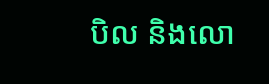បិល និងលោ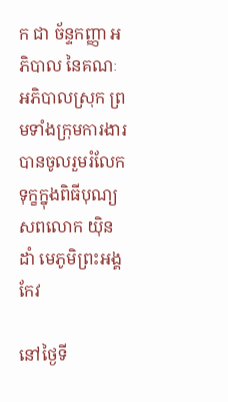ក ជា ច័ន្ទកញ្ញា អភិបាល នៃគណៈអភិបាលស្រុក ព្រមទាំងក្រុមការងារ បានចូលរួមរំលែកទុក្ខក្នុងពិធីបុណ្យសពលោក យ៉ិន ដាំ មេភូមិព្រះអង្គកែវ

នៅថ្ងៃទី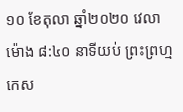១០ ខែតុលា ឆ្នាំ២០២០ វេលាម៉ោង ៨:៤០ នាទីយប់ ព្រះព្រហ្មកេស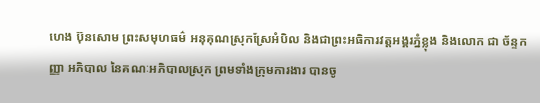ហេង ប៊ុនសោម ព្រះសមុហធម៌ អនុគុណស្រុកស្រែអំបិល និងជាព្រះអធិការវត្តអង្គរភ្នំខ្លុង និងលោក ជា ច័ន្ទកញ្ញា អភិបាល នៃគណៈអភិបាលស្រុក ព្រមទាំងក្រុមការងារ បានចូ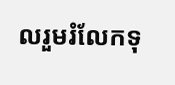លរួមរំលែកទុ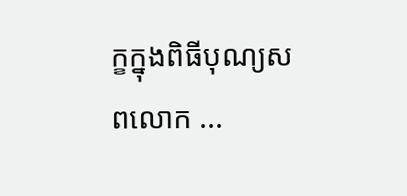ក្ខក្នុងពិធីបុណ្យសពលោក ...